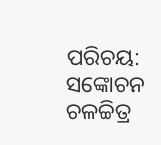ପରିଚୟ: ସଙ୍କୋଚନ ଚଳଚ୍ଚିତ୍ର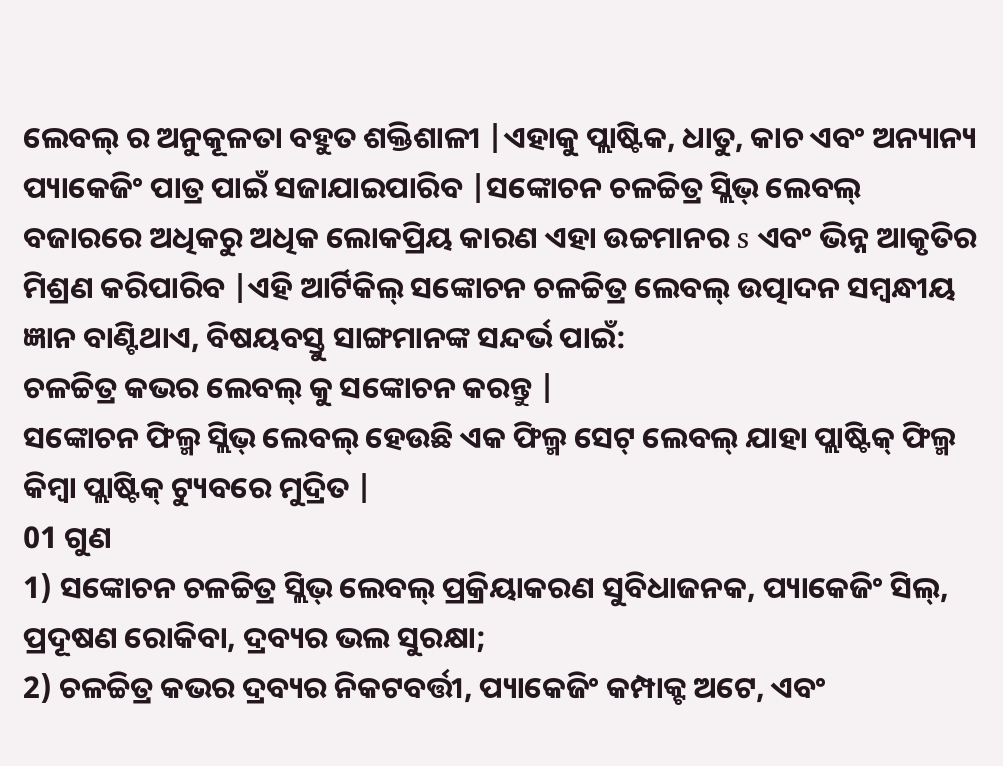ଲେବଲ୍ ର ଅନୁକୂଳତା ବହୁତ ଶକ୍ତିଶାଳୀ |ଏହାକୁ ପ୍ଲାଷ୍ଟିକ, ଧାତୁ, କାଚ ଏବଂ ଅନ୍ୟାନ୍ୟ ପ୍ୟାକେଜିଂ ପାତ୍ର ପାଇଁ ସଜାଯାଇପାରିବ |ସଙ୍କୋଚନ ଚଳଚ୍ଚିତ୍ର ସ୍ଲିଭ୍ ଲେବଲ୍ ବଜାରରେ ଅଧିକରୁ ଅଧିକ ଲୋକପ୍ରିୟ କାରଣ ଏହା ଉଚ୍ଚମାନର s ଏବଂ ଭିନ୍ନ ଆକୃତିର ମିଶ୍ରଣ କରିପାରିବ |ଏହି ଆର୍ଟିକିଲ୍ ସଙ୍କୋଚନ ଚଳଚ୍ଚିତ୍ର ଲେବଲ୍ ଉତ୍ପାଦନ ସମ୍ବନ୍ଧୀୟ ଜ୍ଞାନ ବାଣ୍ଟିଥାଏ, ବିଷୟବସ୍ତୁ ସାଙ୍ଗମାନଙ୍କ ସନ୍ଦର୍ଭ ପାଇଁ:
ଚଳଚ୍ଚିତ୍ର କଭର ଲେବଲ୍ କୁ ସଙ୍କୋଚନ କରନ୍ତୁ |
ସଙ୍କୋଚନ ଫିଲ୍ମ ସ୍ଲିଭ୍ ଲେବଲ୍ ହେଉଛି ଏକ ଫିଲ୍ମ ସେଟ୍ ଲେବଲ୍ ଯାହା ପ୍ଲାଷ୍ଟିକ୍ ଫିଲ୍ମ କିମ୍ବା ପ୍ଲାଷ୍ଟିକ୍ ଟ୍ୟୁବରେ ମୁଦ୍ରିତ |
01 ଗୁଣ
1) ସଙ୍କୋଚନ ଚଳଚ୍ଚିତ୍ର ସ୍ଲିଭ୍ ଲେବଲ୍ ପ୍ରକ୍ରିୟାକରଣ ସୁବିଧାଜନକ, ପ୍ୟାକେଜିଂ ସିଲ୍, ପ୍ରଦୂଷଣ ରୋକିବା, ଦ୍ରବ୍ୟର ଭଲ ସୁରକ୍ଷା;
2) ଚଳଚ୍ଚିତ୍ର କଭର ଦ୍ରବ୍ୟର ନିକଟବର୍ତ୍ତୀ, ପ୍ୟାକେଜିଂ କମ୍ପାକ୍ଟ ଅଟେ, ଏବଂ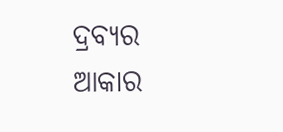ଦ୍ରବ୍ୟର ଆକାର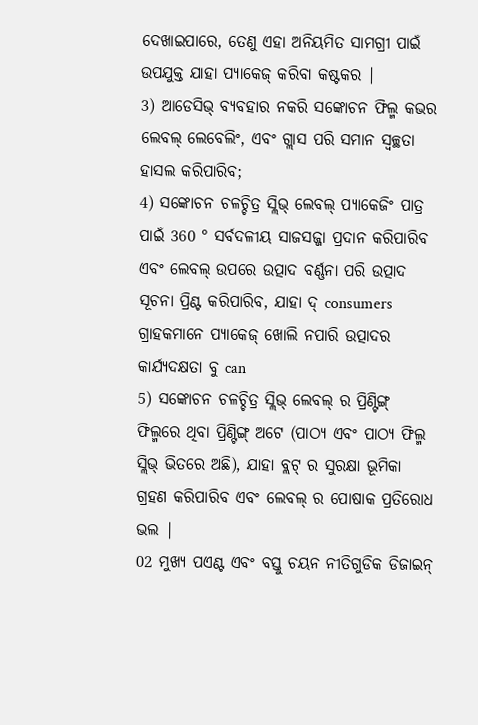ଦେଖାଇପାରେ, ତେଣୁ ଏହା ଅନିୟମିତ ସାମଗ୍ରୀ ପାଇଁ ଉପଯୁକ୍ତ ଯାହା ପ୍ୟାକେଜ୍ କରିବା କଷ୍ଟକର |
3) ଆଡେସିଭ୍ ବ୍ୟବହାର ନକରି ସଙ୍କୋଚନ ଫିଲ୍ମ କଭର ଲେବଲ୍ ଲେବେଲିଂ, ଏବଂ ଗ୍ଲାସ ପରି ସମାନ ସ୍ୱଚ୍ଛତା ହାସଲ କରିପାରିବ;
4) ସଙ୍କୋଚନ ଚଳଚ୍ଚିତ୍ର ସ୍ଲିଭ୍ ଲେବଲ୍ ପ୍ୟାକେଜିଂ ପାତ୍ର ପାଇଁ 360 ° ସର୍ବଦଳୀୟ ସାଜସଜ୍ଜା ପ୍ରଦାନ କରିପାରିବ ଏବଂ ଲେବଲ୍ ଉପରେ ଉତ୍ପାଦ ବର୍ଣ୍ଣନା ପରି ଉତ୍ପାଦ ସୂଚନା ପ୍ରିଣ୍ଟ କରିପାରିବ, ଯାହା ଦ୍ consumers ଗ୍ରାହକମାନେ ପ୍ୟାକେଜ୍ ଖୋଲି ନପାରି ଉତ୍ପାଦର କାର୍ଯ୍ୟଦକ୍ଷତା ବୁ can
5) ସଙ୍କୋଚନ ଚଳଚ୍ଚିତ୍ର ସ୍ଲିଭ୍ ଲେବଲ୍ ର ପ୍ରିଣ୍ଟିଙ୍ଗ୍ ଫିଲ୍ମରେ ଥିବା ପ୍ରିଣ୍ଟିଙ୍ଗ୍ ଅଟେ (ପାଠ୍ୟ ଏବଂ ପାଠ୍ୟ ଫିଲ୍ମ ସ୍ଲିଭ୍ ଭିତରେ ଅଛି), ଯାହା ବ୍ଲଟ୍ ର ସୁରକ୍ଷା ଭୂମିକା ଗ୍ରହଣ କରିପାରିବ ଏବଂ ଲେବଲ୍ ର ପୋଷାକ ପ୍ରତିରୋଧ ଭଲ |
02 ମୁଖ୍ୟ ପଏଣ୍ଟ ଏବଂ ବସ୍ତୁ ଚୟନ ନୀତିଗୁଡିକ ଡିଜାଇନ୍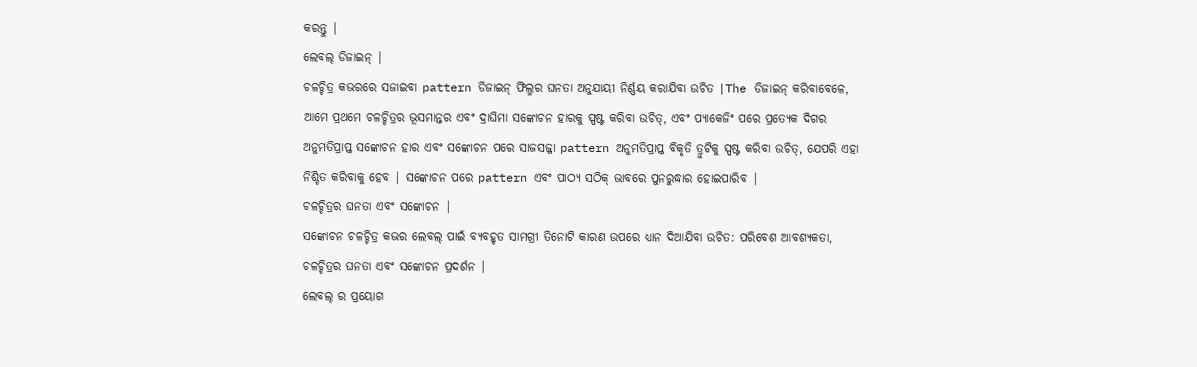କରନ୍ତୁ |
ଲେବଲ୍ ଡିଜାଇନ୍ |
ଚଳଚ୍ଚିତ୍ର କଭରରେ ସଜାଇବା pattern ଡିଜାଇନ୍ ଫିଲ୍ମର ଘନତା ଅନୁଯାୟୀ ନିର୍ଣ୍ଣୟ କରାଯିବା ଉଚିତ |The ଡିଜାଇନ୍ କରିବାବେଳେ, ଆମେ ପ୍ରଥମେ ଚଳଚ୍ଚିତ୍ରର ଭୂସମାନ୍ତର ଏବଂ ଦ୍ରାଘିମା ସଙ୍କୋଚନ ହାରକୁ ସ୍ପଷ୍ଟ କରିବା ଉଚିତ୍, ଏବଂ ପ୍ୟାକେଜିଂ ପରେ ପ୍ରତ୍ୟେକ ଦିଗର ଅନୁମତିପ୍ରାପ୍ତ ସଙ୍କୋଚନ ହାର ଏବଂ ସଙ୍କୋଚନ ପରେ ସାଜସଜ୍ଜା pattern ଅନୁମତିପ୍ରାପ୍ତ ବିକୃତି ତ୍ରୁଟିକୁ ସ୍ପଷ୍ଟ କରିବା ଉଚିତ୍, ଯେପରି ଏହା ନିଶ୍ଚିତ କରିବାକୁ ହେବ | ସଙ୍କୋଚନ ପରେ pattern ଏବଂ ପାଠ୍ୟ ସଠିକ୍ ଭାବରେ ପୁନରୁଦ୍ଧାର ହୋଇପାରିବ |
ଚଳଚ୍ଚିତ୍ରର ଘନତା ଏବଂ ସଙ୍କୋଚନ |
ସଙ୍କୋଚନ ଚଳଚ୍ଚିତ୍ର କଭର ଲେବଲ୍ ପାଇଁ ବ୍ୟବହୃତ ସାମଗ୍ରୀ ତିନୋଟି କାରଣ ଉପରେ ଧ୍ୟାନ ଦିଆଯିବା ଉଚିତ: ପରିବେଶ ଆବଶ୍ୟକତା, ଚଳଚ୍ଚିତ୍ରର ଘନତା ଏବଂ ସଙ୍କୋଚନ ପ୍ରଦର୍ଶନ |
ଲେବଲ୍ ର ପ୍ରୟୋଗ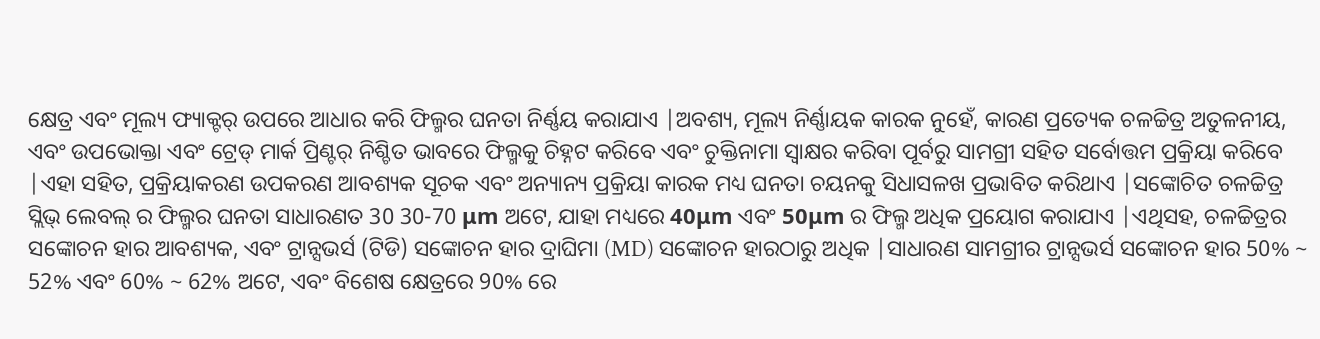କ୍ଷେତ୍ର ଏବଂ ମୂଲ୍ୟ ଫ୍ୟାକ୍ଟର୍ ଉପରେ ଆଧାର କରି ଫିଲ୍ମର ଘନତା ନିର୍ଣ୍ଣୟ କରାଯାଏ |ଅବଶ୍ୟ, ମୂଲ୍ୟ ନିର୍ଣ୍ଣାୟକ କାରକ ନୁହେଁ, କାରଣ ପ୍ରତ୍ୟେକ ଚଳଚ୍ଚିତ୍ର ଅତୁଳନୀୟ, ଏବଂ ଉପଭୋକ୍ତା ଏବଂ ଟ୍ରେଡ୍ ମାର୍କ ପ୍ରିଣ୍ଟର୍ ନିଶ୍ଚିତ ଭାବରେ ଫିଲ୍ମକୁ ଚିହ୍ନଟ କରିବେ ଏବଂ ଚୁକ୍ତିନାମା ସ୍ୱାକ୍ଷର କରିବା ପୂର୍ବରୁ ସାମଗ୍ରୀ ସହିତ ସର୍ବୋତ୍ତମ ପ୍ରକ୍ରିୟା କରିବେ |ଏହା ସହିତ, ପ୍ରକ୍ରିୟାକରଣ ଉପକରଣ ଆବଶ୍ୟକ ସୂଚକ ଏବଂ ଅନ୍ୟାନ୍ୟ ପ୍ରକ୍ରିୟା କାରକ ମଧ୍ୟ ଘନତା ଚୟନକୁ ସିଧାସଳଖ ପ୍ରଭାବିତ କରିଥାଏ |ସଙ୍କୋଚିତ ଚଳଚ୍ଚିତ୍ର ସ୍ଲିଭ୍ ଲେବଲ୍ ର ଫିଲ୍ମର ଘନତା ସାଧାରଣତ 30 30-70 μm ଅଟେ, ଯାହା ମଧ୍ୟରେ 40μm ଏବଂ 50μm ର ଫିଲ୍ମ ଅଧିକ ପ୍ରୟୋଗ କରାଯାଏ |ଏଥିସହ, ଚଳଚ୍ଚିତ୍ରର ସଙ୍କୋଚନ ହାର ଆବଶ୍ୟକ, ଏବଂ ଟ୍ରାନ୍ସଭର୍ସ (ଟିଡି) ସଙ୍କୋଚନ ହାର ଦ୍ରାଘିମା (MD) ସଙ୍କୋଚନ ହାରଠାରୁ ଅଧିକ |ସାଧାରଣ ସାମଗ୍ରୀର ଟ୍ରାନ୍ସଭର୍ସ ସଙ୍କୋଚନ ହାର 50% ~ 52% ଏବଂ 60% ~ 62% ଅଟେ, ଏବଂ ବିଶେଷ କ୍ଷେତ୍ରରେ 90% ରେ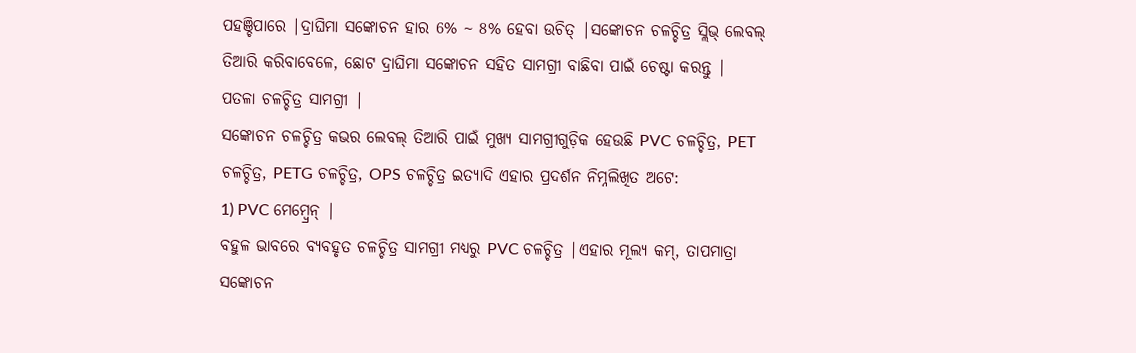ପହଞ୍ଚିପାରେ |ଦ୍ରାଘିମା ସଙ୍କୋଚନ ହାର 6% ~ 8% ହେବା ଉଚିତ୍ |ସଙ୍କୋଚନ ଚଳଚ୍ଚିତ୍ର ସ୍ଲିଭ୍ ଲେବଲ୍ ତିଆରି କରିବାବେଳେ, ଛୋଟ ଦ୍ରାଘିମା ସଙ୍କୋଚନ ସହିତ ସାମଗ୍ରୀ ବାଛିବା ପାଇଁ ଚେଷ୍ଟା କରନ୍ତୁ |
ପତଳା ଚଳଚ୍ଚିତ୍ର ସାମଗ୍ରୀ |
ସଙ୍କୋଚନ ଚଳଚ୍ଚିତ୍ର କଭର ଲେବଲ୍ ତିଆରି ପାଇଁ ମୁଖ୍ୟ ସାମଗ୍ରୀଗୁଡ଼ିକ ହେଉଛି PVC ଚଳଚ୍ଚିତ୍ର, PET ଚଳଚ୍ଚିତ୍ର, PETG ଚଳଚ୍ଚିତ୍ର, OPS ଚଳଚ୍ଚିତ୍ର ଇତ୍ୟାଦି ଏହାର ପ୍ରଦର୍ଶନ ନିମ୍ନଲିଖିତ ଅଟେ:
1) PVC ମେମ୍ବ୍ରେନ୍ |
ବହୁଳ ଭାବରେ ବ୍ୟବହୃତ ଚଳଚ୍ଚିତ୍ର ସାମଗ୍ରୀ ମଧ୍ୟରୁ PVC ଚଳଚ୍ଚିତ୍ର |ଏହାର ମୂଲ୍ୟ କମ୍, ତାପମାତ୍ରା ସଙ୍କୋଚନ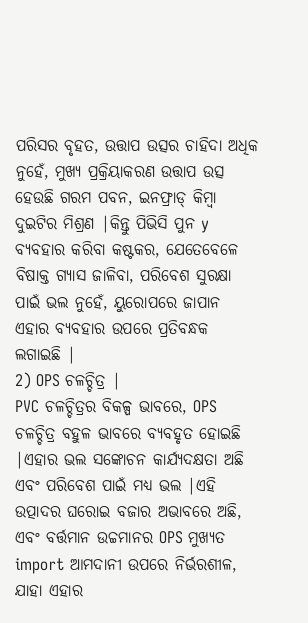ପରିସର ବୃହତ, ଉତ୍ତାପ ଉତ୍ସର ଚାହିଦା ଅଧିକ ନୁହେଁ, ମୁଖ୍ୟ ପ୍ରକ୍ରିୟାକରଣ ଉତ୍ତାପ ଉତ୍ସ ହେଉଛି ଗରମ ପବନ, ଇନଫ୍ରାଡ୍ କିମ୍ବା ଦୁଇଟିର ମିଶ୍ରଣ |କିନ୍ତୁ ପିଭିସି ପୁନ y ବ୍ୟବହାର କରିବା କଷ୍ଟକର, ଯେତେବେଳେ ବିଷାକ୍ତ ଗ୍ୟାସ ଜାଳିବା, ପରିବେଶ ସୁରକ୍ଷା ପାଇଁ ଭଲ ନୁହେଁ, ୟୁରୋପରେ ଜାପାନ ଏହାର ବ୍ୟବହାର ଉପରେ ପ୍ରତିବନ୍ଧକ ଲଗାଇଛି |
2) OPS ଚଳଚ୍ଚିତ୍ର |
PVC ଚଳଚ୍ଚିତ୍ରର ବିକଳ୍ପ ଭାବରେ, OPS ଚଳଚ୍ଚିତ୍ର ବହୁଳ ଭାବରେ ବ୍ୟବହୃତ ହୋଇଛି |ଏହାର ଭଲ ସଙ୍କୋଚନ କାର୍ଯ୍ୟଦକ୍ଷତା ଅଛି ଏବଂ ପରିବେଶ ପାଇଁ ମଧ୍ୟ ଭଲ |ଏହି ଉତ୍ପାଦର ଘରୋଇ ବଜାର ଅଭାବରେ ଅଛି, ଏବଂ ବର୍ତ୍ତମାନ ଉଚ୍ଚମାନର OPS ମୁଖ୍ୟତ import ଆମଦାନୀ ଉପରେ ନିର୍ଭରଶୀଳ, ଯାହା ଏହାର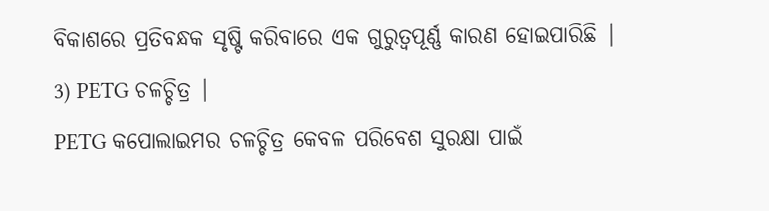ବିକାଶରେ ପ୍ରତିବନ୍ଧକ ସୃଷ୍ଟି କରିବାରେ ଏକ ଗୁରୁତ୍ୱପୂର୍ଣ୍ଣ କାରଣ ହୋଇପାରିଛି |
3) PETG ଚଳଚ୍ଚିତ୍ର |
PETG କପୋଲାଇମର ଚଳଚ୍ଚିତ୍ର କେବଳ ପରିବେଶ ସୁରକ୍ଷା ପାଇଁ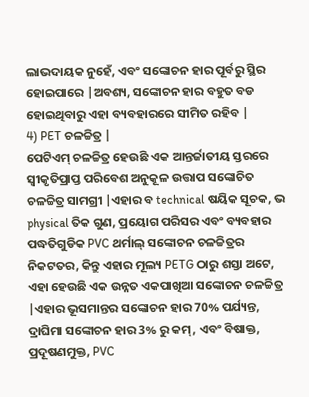ଲାଭଦାୟକ ନୁହେଁ, ଏବଂ ସଙ୍କୋଚନ ହାର ପୂର୍ବରୁ ସ୍ଥିର ହୋଇପାରେ |ଅବଶ୍ୟ, ସଙ୍କୋଚନ ହାର ବହୁତ ବଡ ହୋଇଥିବାରୁ ଏହା ବ୍ୟବହାରରେ ସୀମିତ ରହିବ |
4) PET ଚଳଚ୍ଚିତ୍ର |
ପେଟିଏମ୍ ଚଳଚ୍ଚିତ୍ର ହେଉଛି ଏକ ଆନ୍ତର୍ଜାତୀୟ ସ୍ତରରେ ସ୍ୱୀକୃତିପ୍ରାପ୍ତ ପରିବେଶ ଅନୁକୂଳ ଉତ୍ତାପ ସଙ୍କୋଚିତ ଚଳଚ୍ଚିତ୍ର ସାମଗ୍ରୀ |ଏହାର ବ technical ଷୟିକ ସୂଚକ, ଭ physical ତିକ ଗୁଣ, ପ୍ରୟୋଗ ପରିସର ଏବଂ ବ୍ୟବହାର ପଦ୍ଧତିଗୁଡିକ PVC ଥର୍ମାଲ୍ ସଙ୍କୋଚନ ଚଳଚ୍ଚିତ୍ରର ନିକଟତର, କିନ୍ତୁ ଏହାର ମୂଲ୍ୟ PETG ଠାରୁ ଶସ୍ତା ଅଟେ, ଏହା ହେଉଛି ଏକ ଉନ୍ନତ ଏକପାଖିଆ ସଙ୍କୋଚନ ଚଳଚ୍ଚିତ୍ର |ଏହାର ଭୂସମାନ୍ତର ସଙ୍କୋଚନ ହାର 70% ପର୍ଯ୍ୟନ୍ତ, ଦ୍ରାଘିମା ସଙ୍କୋଚନ ହାର 3% ରୁ କମ୍, ଏବଂ ବିଷାକ୍ତ, ପ୍ରଦୂଷଣମୁକ୍ତ, PVC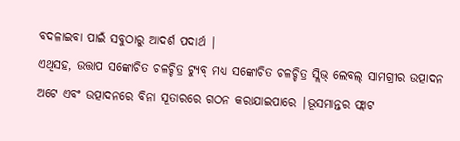ବଦଳାଇବା ପାଇଁ ସବୁଠାରୁ ଆଦର୍ଶ ପଦାର୍ଥ |
ଏଥିସହ, ଉତ୍ତାପ ସଙ୍କୋଚିତ ଚଳଚ୍ଚିତ୍ର ଟ୍ୟୁବ୍ ମଧ୍ୟ ସଙ୍କୋଚିତ ଚଳଚ୍ଚିତ୍ର ସ୍ଲିଭ୍ ଲେବଲ୍ ସାମଗ୍ରୀର ଉତ୍ପାଦନ ଅଟେ ଏବଂ ଉତ୍ପାଦନରେ ବିନା ସୂତାରରେ ଗଠନ କରାଯାଇପାରେ |ଭୂସମାନ୍ତର ଫ୍ଲାଟ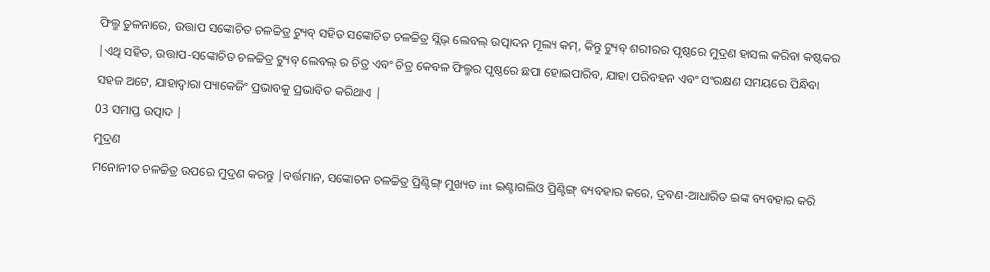ଫିଲ୍ମ ତୁଳନାରେ, ଉତ୍ତାପ ସଙ୍କୋଚିତ ଚଳଚ୍ଚିତ୍ର ଟ୍ୟୁବ୍ ସହିତ ସଙ୍କୋଚିତ ଚଳଚ୍ଚିତ୍ର ସ୍ଲିଭ୍ ଲେବଲ୍ ଉତ୍ପାଦନ ମୂଲ୍ୟ କମ୍, କିନ୍ତୁ ଟ୍ୟୁବ୍ ଶରୀରର ପୃଷ୍ଠରେ ମୁଦ୍ରଣ ହାସଲ କରିବା କଷ୍ଟକର |ଏଥି ସହିତ, ଉତ୍ତାପ-ସଙ୍କୋଚିତ ଚଳଚ୍ଚିତ୍ର ଟ୍ୟୁବ୍ ଲେବଲ୍ ର ଚିତ୍ର ଏବଂ ଚିତ୍ର କେବଳ ଫିଲ୍ମର ପୃଷ୍ଠରେ ଛପା ହୋଇପାରିବ, ଯାହା ପରିବହନ ଏବଂ ସଂରକ୍ଷଣ ସମୟରେ ପିନ୍ଧିବା ସହଜ ଅଟେ, ଯାହାଦ୍ୱାରା ପ୍ୟାକେଜିଂ ପ୍ରଭାବକୁ ପ୍ରଭାବିତ କରିଥାଏ |
03 ସମାପ୍ତ ଉତ୍ପାଦ |
ମୁଦ୍ରଣ
ମନୋନୀତ ଚଳଚ୍ଚିତ୍ର ଉପରେ ମୁଦ୍ରଣ କରନ୍ତୁ |ବର୍ତ୍ତମାନ, ସଙ୍କୋଚନ ଚଳଚ୍ଚିତ୍ର ପ୍ରିଣ୍ଟିଙ୍ଗ୍ ମୁଖ୍ୟତ int ଇଣ୍ଟାଗଲିଓ ପ୍ରିଣ୍ଟିଙ୍ଗ୍ ବ୍ୟବହାର କରେ, ଦ୍ରବଣ-ଆଧାରିତ ଇଙ୍କ ବ୍ୟବହାର କରି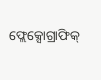ଫ୍ଲେକ୍ସୋଗ୍ରାଫିକ୍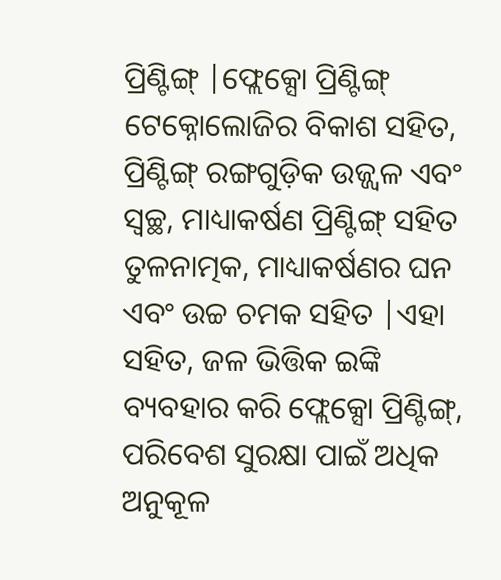ପ୍ରିଣ୍ଟିଙ୍ଗ୍ |ଫ୍ଲେକ୍ସୋ ପ୍ରିଣ୍ଟିଙ୍ଗ୍ ଟେକ୍ନୋଲୋଜିର ବିକାଶ ସହିତ, ପ୍ରିଣ୍ଟିଙ୍ଗ୍ ରଙ୍ଗଗୁଡ଼ିକ ଉଜ୍ଜ୍ୱଳ ଏବଂ ସ୍ୱଚ୍ଛ, ମାଧ୍ୟାକର୍ଷଣ ପ୍ରିଣ୍ଟିଙ୍ଗ୍ ସହିତ ତୁଳନାତ୍ମକ, ମାଧ୍ୟାକର୍ଷଣର ଘନ ଏବଂ ଉଚ୍ଚ ଚମକ ସହିତ |ଏହା ସହିତ, ଜଳ ଭିତ୍ତିକ ଇଙ୍କି ବ୍ୟବହାର କରି ଫ୍ଲେକ୍ସୋ ପ୍ରିଣ୍ଟିଙ୍ଗ୍, ପରିବେଶ ସୁରକ୍ଷା ପାଇଁ ଅଧିକ ଅନୁକୂଳ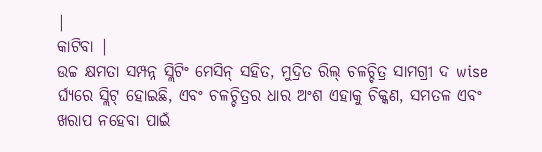|
କାଟିବା |
ଉଚ୍ଚ କ୍ଷମତା ସମ୍ପନ୍ନ ସ୍ଲିଟିଂ ମେସିନ୍ ସହିତ, ମୁଦ୍ରିତ ରିଲ୍ ଚଳଚ୍ଚିତ୍ର ସାମଗ୍ରୀ ଦ wise ର୍ଘ୍ୟରେ ସ୍ଲିଟ୍ ହୋଇଛି, ଏବଂ ଚଳଚ୍ଚିତ୍ରର ଧାର ଅଂଶ ଏହାକୁ ଚିକ୍କଣ, ସମତଳ ଏବଂ ଖରାପ ନହେବା ପାଇଁ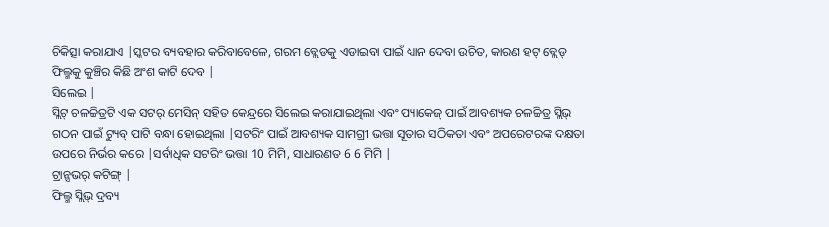ଚିକିତ୍ସା କରାଯାଏ |ସ୍କଟର ବ୍ୟବହାର କରିବାବେଳେ, ଗରମ ବ୍ଲେଡକୁ ଏଡାଇବା ପାଇଁ ଧ୍ୟାନ ଦେବା ଉଚିତ, କାରଣ ହଟ୍ ବ୍ଲେଡ୍ ଫିଲ୍ମକୁ କୁଞ୍ଚିର କିଛି ଅଂଶ କାଟି ଦେବ |
ସିଲେଇ |
ସ୍ଲିଟ୍ ଚଳଚ୍ଚିତ୍ରଟି ଏକ ସଟର୍ ମେସିନ୍ ସହିତ କେନ୍ଦ୍ରରେ ସିଲେଇ କରାଯାଇଥିଲା ଏବଂ ପ୍ୟାକେଜ୍ ପାଇଁ ଆବଶ୍ୟକ ଚଳଚ୍ଚିତ୍ର ସ୍ଲିଭ୍ ଗଠନ ପାଇଁ ଟ୍ୟୁବ୍ ପାଟି ବନ୍ଧା ହୋଇଥିଲା |ସଟରିଂ ପାଇଁ ଆବଶ୍ୟକ ସାମଗ୍ରୀ ଭତ୍ତା ସୂତାର ସଠିକତା ଏବଂ ଅପରେଟରଙ୍କ ଦକ୍ଷତା ଉପରେ ନିର୍ଭର କରେ |ସର୍ବାଧିକ ସଟରିଂ ଭତ୍ତା 10 ମିମି, ସାଧାରଣତ 6 6 ମିମି |
ଟ୍ରାନ୍ସଭର୍ କଟିଙ୍ଗ୍ |
ଫିଲ୍ମ ସ୍ଲିଭ୍ ଦ୍ରବ୍ୟ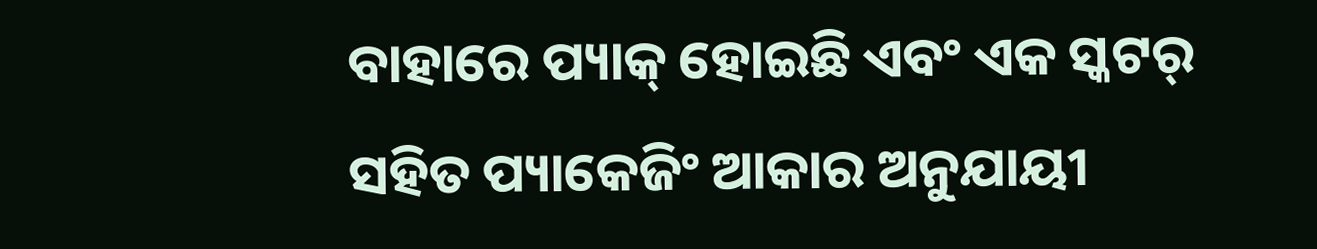ବାହାରେ ପ୍ୟାକ୍ ହୋଇଛି ଏବଂ ଏକ ସ୍କଟର୍ ସହିତ ପ୍ୟାକେଜିଂ ଆକାର ଅନୁଯାୟୀ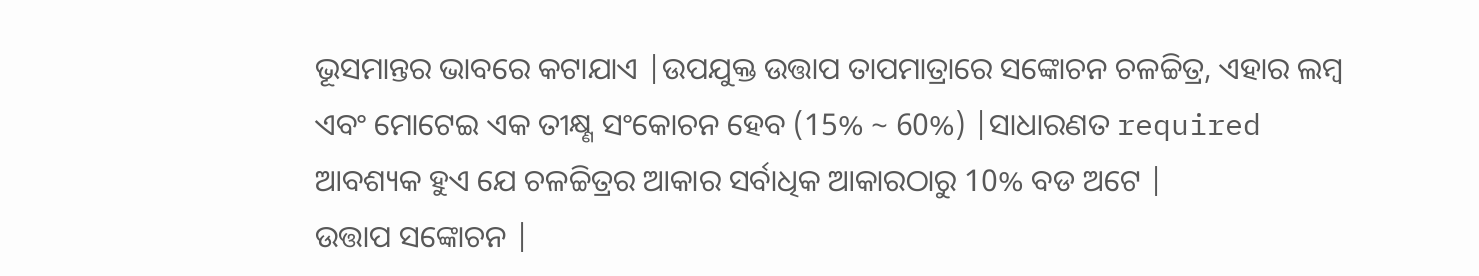ଭୂସମାନ୍ତର ଭାବରେ କଟାଯାଏ |ଉପଯୁକ୍ତ ଉତ୍ତାପ ତାପମାତ୍ରାରେ ସଙ୍କୋଚନ ଚଳଚ୍ଚିତ୍ର, ଏହାର ଲମ୍ବ ଏବଂ ମୋଟେଇ ଏକ ତୀକ୍ଷ୍ଣ ସଂକୋଚନ ହେବ (15% ~ 60%) |ସାଧାରଣତ required ଆବଶ୍ୟକ ହୁଏ ଯେ ଚଳଚ୍ଚିତ୍ରର ଆକାର ସର୍ବାଧିକ ଆକାରଠାରୁ 10% ବଡ ଅଟେ |
ଉତ୍ତାପ ସଙ୍କୋଚନ |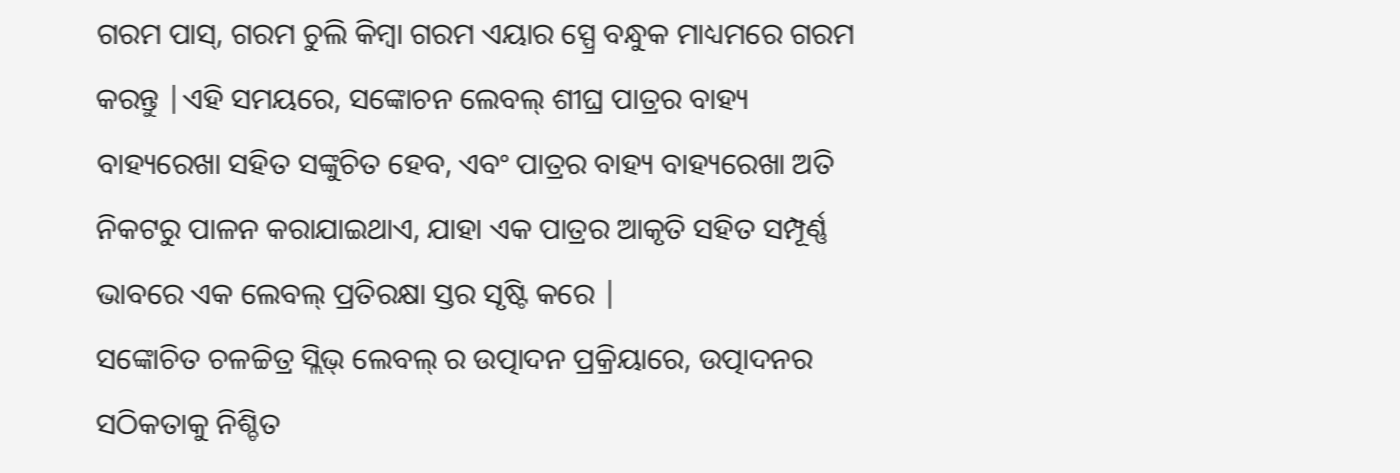ଗରମ ପାସ୍, ଗରମ ଚୁଲି କିମ୍ବା ଗରମ ଏୟାର ସ୍ପ୍ରେ ବନ୍ଧୁକ ମାଧ୍ୟମରେ ଗରମ କରନ୍ତୁ |ଏହି ସମୟରେ, ସଙ୍କୋଚନ ଲେବଲ୍ ଶୀଘ୍ର ପାତ୍ରର ବାହ୍ୟ ବାହ୍ୟରେଖା ସହିତ ସଙ୍କୁଚିତ ହେବ, ଏବଂ ପାତ୍ରର ବାହ୍ୟ ବାହ୍ୟରେଖା ଅତି ନିକଟରୁ ପାଳନ କରାଯାଇଥାଏ, ଯାହା ଏକ ପାତ୍ରର ଆକୃତି ସହିତ ସମ୍ପୂର୍ଣ୍ଣ ଭାବରେ ଏକ ଲେବଲ୍ ପ୍ରତିରକ୍ଷା ସ୍ତର ସୃଷ୍ଟି କରେ |
ସଙ୍କୋଚିତ ଚଳଚ୍ଚିତ୍ର ସ୍ଲିଭ୍ ଲେବଲ୍ ର ଉତ୍ପାଦନ ପ୍ରକ୍ରିୟାରେ, ଉତ୍ପାଦନର ସଠିକତାକୁ ନିଶ୍ଚିତ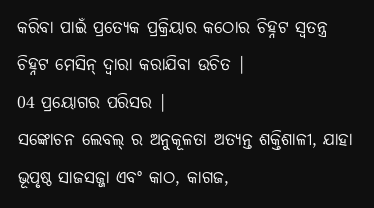କରିବା ପାଇଁ ପ୍ରତ୍ୟେକ ପ୍ରକ୍ରିୟାର କଠୋର ଚିହ୍ନଟ ସ୍ୱତନ୍ତ୍ର ଚିହ୍ନଟ ମେସିନ୍ ଦ୍ୱାରା କରାଯିବା ଉଚିତ |
04 ପ୍ରୟୋଗର ପରିସର |
ସଙ୍କୋଚନ ଲେବଲ୍ ର ଅନୁକୂଳତା ଅତ୍ୟନ୍ତ ଶକ୍ତିଶାଳୀ, ଯାହା ଭୂପୃଷ୍ଠ ସାଜସଜ୍ଜା ଏବଂ କାଠ, କାଗଜ,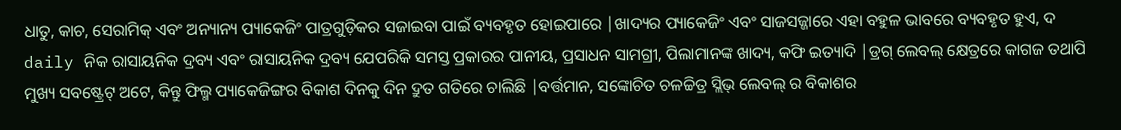ଧାତୁ, କାଚ, ସେରାମିକ୍ ଏବଂ ଅନ୍ୟାନ୍ୟ ପ୍ୟାକେଜିଂ ପାତ୍ରଗୁଡ଼ିକର ସଜାଇବା ପାଇଁ ବ୍ୟବହୃତ ହୋଇପାରେ |ଖାଦ୍ୟର ପ୍ୟାକେଜିଂ ଏବଂ ସାଜସଜ୍ଜାରେ ଏହା ବହୁଳ ଭାବରେ ବ୍ୟବହୃତ ହୁଏ, ଦ daily ନିକ ରାସାୟନିକ ଦ୍ରବ୍ୟ ଏବଂ ରାସାୟନିକ ଦ୍ରବ୍ୟ ଯେପରିକି ସମସ୍ତ ପ୍ରକାରର ପାନୀୟ, ପ୍ରସାଧନ ସାମଗ୍ରୀ, ପିଲାମାନଙ୍କ ଖାଦ୍ୟ, କଫି ଇତ୍ୟାଦି |ଡ୍ରଗ୍ ଲେବଲ୍ କ୍ଷେତ୍ରରେ କାଗଜ ତଥାପି ମୁଖ୍ୟ ସବଷ୍ଟ୍ରେଟ୍ ଅଟେ, କିନ୍ତୁ ଫିଲ୍ମ ପ୍ୟାକେଜିଙ୍ଗର ବିକାଶ ଦିନକୁ ଦିନ ଦ୍ରୁତ ଗତିରେ ଚାଲିଛି |ବର୍ତ୍ତମାନ, ସଙ୍କୋଚିତ ଚଳଚ୍ଚିତ୍ର ସ୍ଲିଭ୍ ଲେବଲ୍ ର ବିକାଶର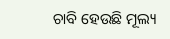ଚାବି ହେଉଛି ମୂଲ୍ୟ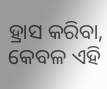ହ୍ରାସ କରିବା, କେବଳ ଏହି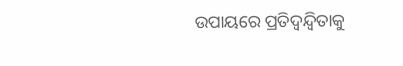ଉପାୟରେ ପ୍ରତିଦ୍ୱନ୍ଦ୍ୱିତାକୁ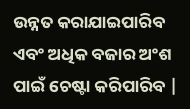ଉନ୍ନତ କରାଯାଇପାରିବ ଏବଂ ଅଧିକ ବଜାର ଅଂଶ ପାଇଁ ଚେଷ୍ଟା କରିପାରିବ |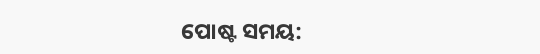ପୋଷ୍ଟ ସମୟ: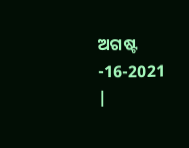ଅଗଷ୍ଟ -16-2021 |